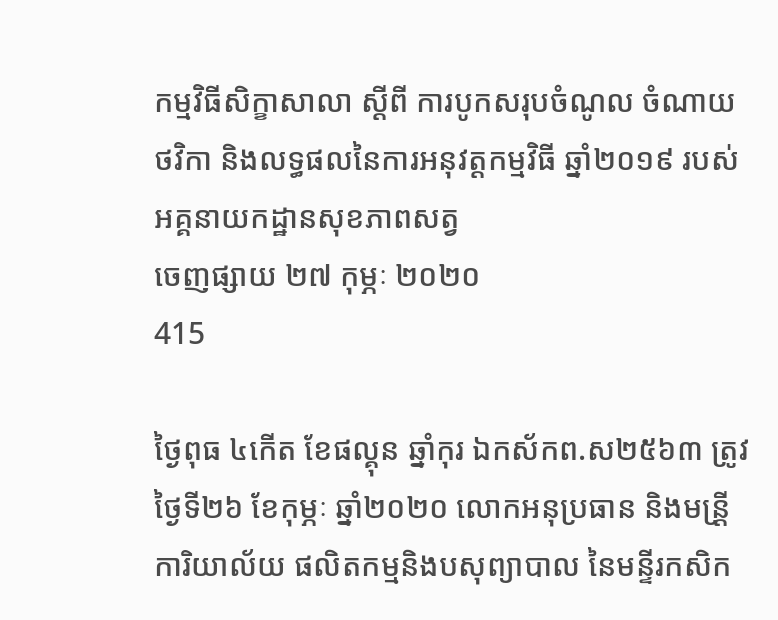កម្មវិធីសិក្ខាសាលា ស្ដីពី ការបូកសរុបចំណូល ចំណាយថវិកា និងលទ្ធផលនៃការអនុវត្តកម្មវិធី ឆ្នាំ២០១៩ របស់អគ្គនាយកដ្ឋានសុខភាពសត្វ
ចេញផ្សាយ ២៧ កុម្ភៈ ២០២០
415

ថ្ងៃពុធ ៤កើត ខែផល្គុន ឆ្នាំកុរ ឯកស័កព.ស២៥៦៣ ត្រូវថ្ងៃទី២៦ ខែកុម្ភៈ ឆ្នាំ២០២០ លោកអនុប្រធាន និងមន្រី្តការិយាល័យ ផលិតកម្មនិងបសុព្យាបាល នៃមន្ទីរកសិក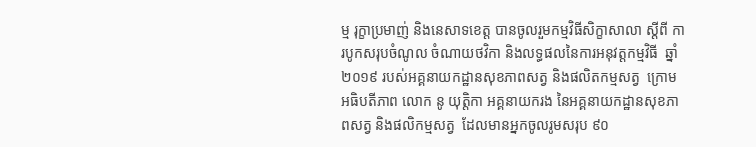ម្ម រុក្ខាប្រមាញ់ និងនេសាទខេត្ត បានចូលរួមកម្មវិធីសិក្ខាសាលា ស្ដីពី ការបូកសរុបចំណូល ចំណាយថវិកា និងលទ្ធផលនៃការអនុវត្តកម្មវិធី  ឆ្នាំ២០១៩ របស់អគ្គនាយកដ្ឋានសុខភាពសត្វ និងផលិតកម្មសត្វ  ក្រោមអធិបតីភាព លោក នូ យុត្តិកា អគ្គនាយករង នៃអគ្គនាយកដ្ឋានសុខភាពសត្វ និងផលិកម្មសត្វ  ដែលមានអ្នកចូលរូមសរុប ៩០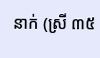នាក់ (ស្រី ៣៥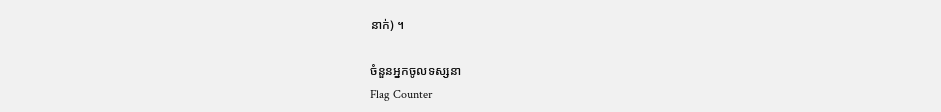នាក់) ។

ចំនួនអ្នកចូលទស្សនា
Flag Counter